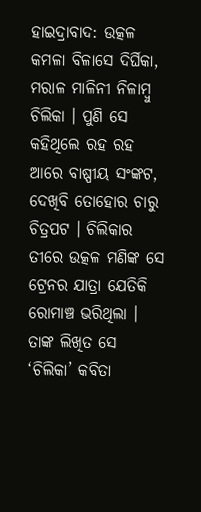ହାଇଦ୍ରାବାଦ: ଉତ୍କଳ କମଳା ବିଳାସେ ଦିର୍ଘିକା, ମରାଳ ମାଳିନୀ ନିଳାମ୍ବୁ ଚିଲିକା । ପୁଣି ସେ କହିଥିଲେ ରହ ରହ ଆରେ ବାଷ୍ପୀୟ ସଂଙ୍କଟ, ଦେଖିବି ତୋହୋର ଚାରୁ ଚିତ୍ରପଟ । ଚିଲିକାର ତୀରେ ଉତ୍କଳ ମଣିଙ୍କ ସେ ଟ୍ରେନର ଯାତ୍ରା ଯେତିକି ରୋମାଞ୍ଚ ଭରିଥିଲା । ତାଙ୍କ ଲିଖିତ ସେ ‘ଚିଲିକା’ କବିତା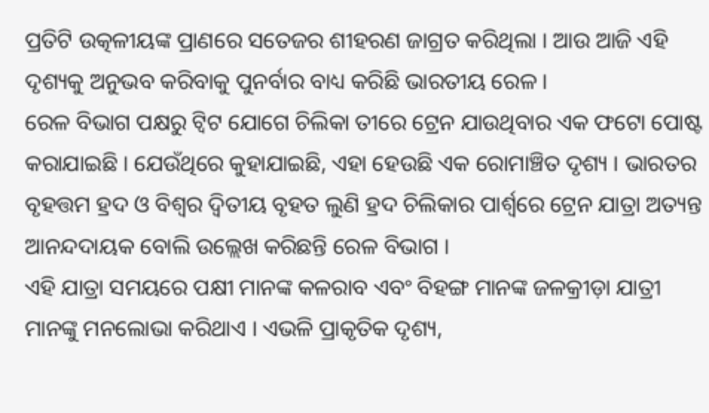ପ୍ରତିଟି ଉତ୍କଳୀୟଙ୍କ ପ୍ରାଣରେ ସତେଜର ଶୀହରଣ ଜାଗ୍ରତ କରିଥିଲା । ଆଉ ଆଜି ଏହି ଦୃଶ୍ୟକୁ ଅନୁଭବ କରିବାକୁ ପୁନର୍ବାର ବାଧ୍ୟ କରିଛି ଭାରତୀୟ ରେଳ ।
ରେଳ ବିଭାଗ ପକ୍ଷରୁ ଟ୍ବିଟ ଯୋଗେ ଚିଲିକା ତୀରେ ଟ୍ରେନ ଯାଉଥିବାର ଏକ ଫଟୋ ପୋଷ୍ଟ କରାଯାଇଛି । ଯେଉଁଥିରେ କୁହାଯାଇଛି, ଏହା ହେଉଛି ଏକ ରୋମାଞ୍ଚିତ ଦୃଶ୍ୟ । ଭାରତର ବୃହତ୍ତମ ହ୍ରଦ ଓ ବିଶ୍ବର ଦ୍ବିତୀୟ ବୃହତ ଲୁଣି ହ୍ରଦ ଚିଲିକାର ପାର୍ଶ୍ବରେ ଟ୍ରେନ ଯାତ୍ରା ଅତ୍ୟନ୍ତ ଆନନ୍ଦଦାୟକ ବୋଲି ଉଲ୍ଲେଖ କରିଛନ୍ତି ରେଳ ବିଭାଗ ।
ଏହି ଯାତ୍ରା ସମୟରେ ପକ୍ଷୀ ମାନଙ୍କ କଳରାବ ଏବଂ ବିହଙ୍ଗ ମାନଙ୍କ ଜଳକ୍ରୀଡ଼ା ଯାତ୍ରୀ ମାନଙ୍କୁ ମନଲୋଭା କରିଥାଏ । ଏଭଳି ପ୍ରାକୃତିକ ଦୃଶ୍ୟ,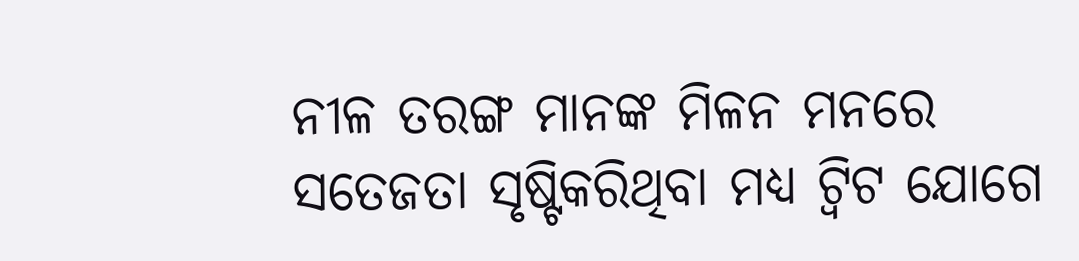ନୀଳ ତରଙ୍ଗ ମାନଙ୍କ ମିଳନ ମନରେ ସତେଜତା ସୃଷ୍ଟିକରିଥିବା ମଧ୍ୟ ଟ୍ବିଟ ଯୋଗେ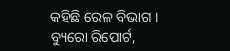କହିଛି ରେଳ ବିଭାଗ ।
ବ୍ୟୁରୋ ରିପୋର୍ଟ,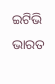ଇଟିଭି ଭାରତ